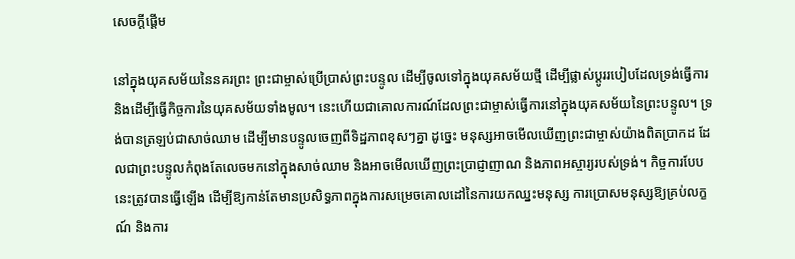សេចក្តីផ្ដើម

នៅក្នុងយុគសម័យនៃនគរព្រះ ព្រះជាម្ចាស់ប្រើប្រាស់ព្រះបន្ទូល ដើម្បីចូលទៅក្នុងយុគសម័យថ្មី ដើម្បីផ្លាស់ប្ដូររបៀបដែលទ្រង់ធ្វើការ និងដើម្បីធ្វើកិច្ចការនៃយុគសម័យទាំងមូល។ នេះហើយជាគោលការណ៍ដែលព្រះជាម្ចាស់ធ្វើការនៅក្នុងយុគសម័យនៃព្រះបន្ទូល។ ទ្រង់បានត្រឡប់ជាសាច់ឈាម ដើម្បីមានបន្ទូលចេញពីទិដ្ឋភាពខុសៗគ្នា ដូច្នេះ មនុស្សអាចមើលឃើញព្រះជាម្ចាស់យ៉ាងពិតប្រាកដ ដែលជាព្រះបន្ទូលកំពុងតែលេចមកនៅក្នុងសាច់ឈាម និងអាចមើលឃើញព្រះប្រាជ្ញាញាណ និងភាពអស្ចារ្យរបស់ទ្រង់។ កិច្ចការបែបនេះត្រូវបានធ្វើឡើង ដើម្បីឱ្យកាន់តែមានប្រសិទ្ធភាពក្នុងការសម្រេចគោលដៅនៃការយកឈ្នះមនុស្ស ការប្រោសមនុស្សឱ្យគ្រប់លក្ខណ៍ និងការ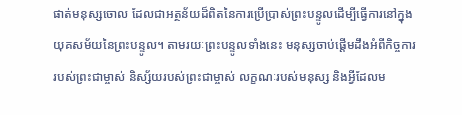ផាត់មនុស្សចោល ដែលជាអត្ថន័យដ៏ពិតនៃការប្រើប្រាស់ព្រះបន្ទូលដើម្បីធ្វើការនៅក្នុងយុគសម័យនៃព្រះបន្ទូល។ តាមរយៈព្រះបន្ទូលទាំងនេះ មនុស្សចាប់ផ្ដើមដឹងអំពីកិច្ចការរបស់ព្រះជាម្ចាស់ និស្ស័យរបស់ព្រះជាម្ចាស់ លក្ខណៈរបស់មនុស្ស និងអ្វីដែលម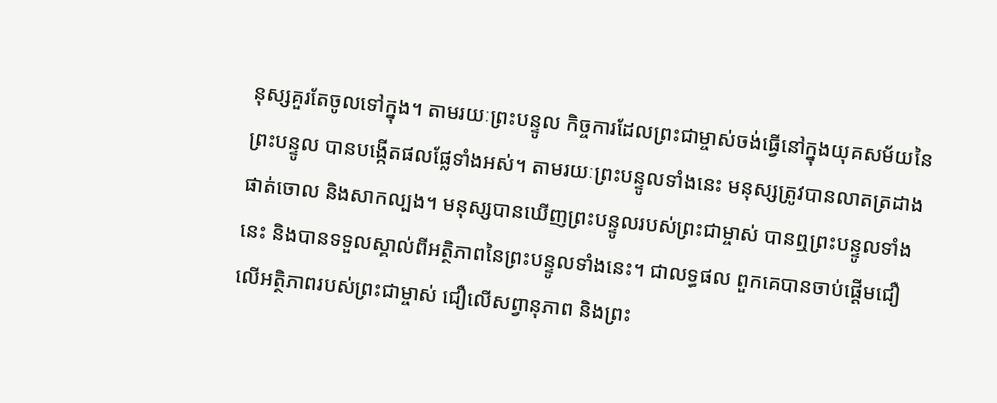នុស្សគួរតែចូលទៅក្នុង។ តាមរយៈព្រះបន្ទូល កិច្ចការដែលព្រះជាម្ចាស់ចង់ធ្វើនៅក្នុងយុគសម័យនៃព្រះបន្ទូល បានបង្កើតផលផ្លែទាំងអស់។ តាមរយៈព្រះបន្ទូលទាំងនេះ មនុស្សត្រូវបានលាតត្រដាង ផាត់ចោល និងសាកល្បង។ មនុស្សបានឃើញព្រះបន្ទូលរបស់ព្រះជាម្ចាស់ បានឮព្រះបន្ទូលទាំងនេះ និងបានទទួលស្គាល់ពីអត្ថិភាពនៃព្រះបន្ទូលទាំងនេះ។ ជាលទ្ធផល ពួកគេបានចាប់ផ្ដើមជឿលើអត្ថិភាពរបស់ព្រះជាម្ចាស់ ជឿលើសព្វានុភាព និងព្រះ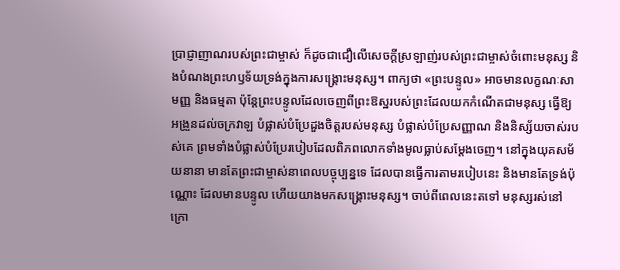ប្រាជ្ញាញាណរបស់ព្រះជាម្ចាស់ ក៏ដូចជាជឿលើសេចក្តីស្រឡាញ់របស់ព្រះជាម្ចាស់ចំពោះមនុស្ស និងបំណងព្រះហឫទ័យទ្រង់ក្នុងការសង្រ្គោះមនុស្ស។ ពាក្យថា «ព្រះបន្ទូល» អាចមានលក្ខណៈសាមញ្ញ និងធម្មតា ប៉ុន្តែព្រះបន្ទូលដែលចេញពីព្រះឱស្ឋរបស់ព្រះដែលយកកំណើតជាមនុស្ស ធ្វើឱ្យអង្រួនដល់ចក្រវាឡ បំផ្លាស់បំប្រែដួងចិត្តរបស់មនុស្ស បំផ្លាស់បំប្រែសញ្ញាណ និងនិស្ស័យចាស់របស់គេ ព្រមទាំងបំផ្លាស់បំប្រែរបៀបដែលពិភពលោកទាំងមូលធ្លាប់សម្ដែងចេញ។ នៅក្នុងយុគសម័យនានា មានតែព្រះជាម្ចាស់នាពេលបច្ចុប្បន្នទេ ដែលបានធ្វើការតាមរបៀបនេះ និងមានតែទ្រង់ប៉ុណ្ណោះ ដែលមានបន្ទូល ហើយយាងមកសង្រ្គោះមនុស្ស។ ចាប់ពីពេលនេះតទៅ មនុស្សរស់នៅក្រោ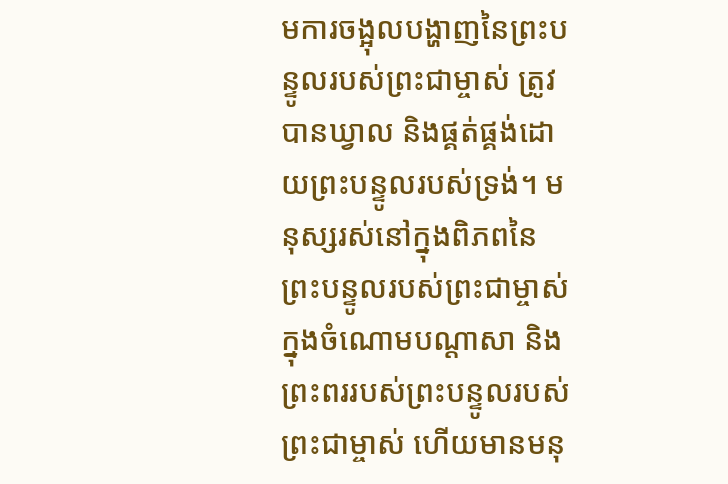មការចង្អុលបង្ហាញនៃព្រះបន្ទូលរបស់ព្រះជាម្ចាស់ ត្រូវបានឃ្វាល និងផ្គត់ផ្គង់ដោយព្រះបន្ទូលរបស់ទ្រង់។ មនុស្សរស់នៅក្នុងពិភពនៃព្រះបន្ទូលរបស់ព្រះជាម្ចាស់ ក្នុងចំណោមបណ្ដាសា និងព្រះពររបស់ព្រះបន្ទូលរបស់ព្រះជាម្ចាស់ ហើយមានមនុ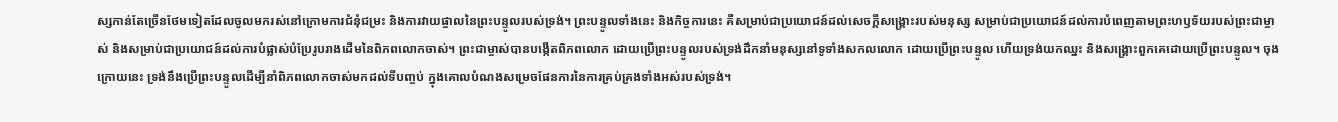ស្សកាន់តែច្រើនថែមទៀតដែលចូលមករស់នៅក្រោមការជំនុំជម្រះ និងការវាយផ្ចាលនៃព្រះបន្ទូលរបស់ទ្រង់។ ព្រះបន្ទូលទាំងនេះ និងកិច្ចការនេះ គឺសម្រាប់ជាប្រយោជន៍ដល់សេចក្តីសង្រ្គោះរបស់មនុស្ស សម្រាប់ជាប្រយោជន៍ដល់ការបំពេញតាមព្រះហឫទ័យរបស់ព្រះជាម្ចាស់ និងសម្រាប់ជាប្រយោជន៍ដល់ការបំផ្លាស់បំប្រែរូបរាងដើមនៃពិភពលោកចាស់។ ព្រះជាម្ចាស់បានបង្កើតពិភពលោក ដោយប្រើព្រះបន្ទូលរបស់ទ្រង់ដឹកនាំមនុស្សនៅទូទាំងសកលលោក ដោយប្រើព្រះបន្ទូល ហើយទ្រង់យកឈ្នះ និងសង្រ្គោះពួកគេដោយប្រើព្រះបន្ទូល។ ចុងក្រោយនេះ ទ្រង់នឹងប្រើព្រះបន្ទូលដើម្បីនាំពិភពលោកចាស់មកដល់ទីបញ្ចប់ ក្នុងគោលបំណងសម្រេចផែនការនៃការគ្រប់គ្រងទាំងអស់របស់ទ្រង់។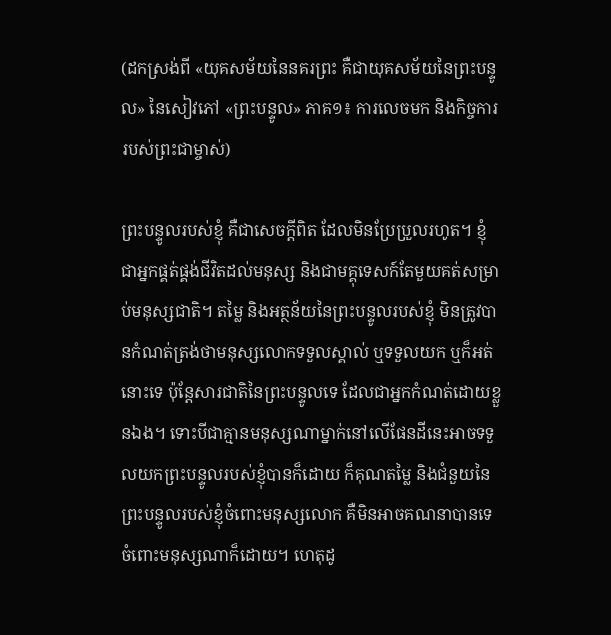(ដកស្រង់ពី «យុគសម័យនៃនគរព្រះ គឺជាយុគសម័យនៃព្រះបន្ទូល» នៃសៀវភៅ «ព្រះបន្ទូល» ភាគ១៖ ការលេចមក និងកិច្ចការរបស់ព្រះជាម្ចាស់)

ព្រះបន្ទូលរបស់ខ្ញុំ គឺជាសេចក្តីពិត ដែលមិនប្រែប្រួលរហូត។ ខ្ញុំជាអ្នកផ្គត់ផ្គង់ជីវិតដល់មនុស្ស និងជាមគ្គុទេសក៍តែមួយគត់សម្រាប់មនុស្សជាតិ។ តម្លៃ និងអត្ថន័យនៃព្រះបន្ទូលរបស់ខ្ញុំ មិនត្រូវបានកំណត់ត្រង់ថាមនុស្សលោកទទួលស្គាល់ ឬទទួលយក ឬក៏អត់នោះទេ ប៉ុន្តែសារជាតិនៃព្រះបន្ទូលទេ ដែលជាអ្នកកំណត់ដោយខ្លួនឯង។ ទោះបីជាគ្មានមនុស្សណាម្នាក់នៅលើផែនដីនេះអាចទទួលយកព្រះបន្ទូលរបស់ខ្ញុំបានក៏ដោយ ក៏គុណតម្លៃ និងជំនួយនៃព្រះបន្ទូលរបស់ខ្ញុំចំពោះមនុស្សលោក គឺមិនអាចគណនាបានទេ ចំពោះមនុស្សណាក៏ដោយ។ ហេតុដូ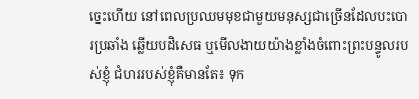ច្នេះហើយ នៅពេលប្រឈមមុខជាមួយមនុស្សជាច្រើនដែលបះបោរប្រឆាំង ឆ្លើយបដិសេធ ឬមើលងាយយ៉ាងខ្លាំងចំពោះព្រះបន្ទូលរបស់ខ្ញុំ ជំហររបស់ខ្ញុំគឺមានតែ៖ ទុក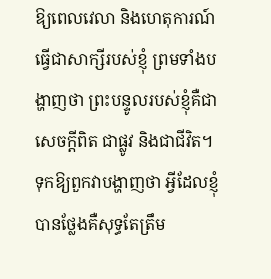ឱ្យពេលវេលា និងហេតុការណ៍ធ្វើជាសាក្សីរបស់ខ្ញុំ ព្រមទាំងបង្ហាញថា ព្រះបន្ទូលរបស់ខ្ញុំគឺជាសេចក្តីពិត ជាផ្លូវ និងជាជីវិត។ ទុកឱ្យពួកវាបង្ហាញថា អ្វីដែលខ្ញុំបានថ្លែងគឺសុទ្ធតែត្រឹម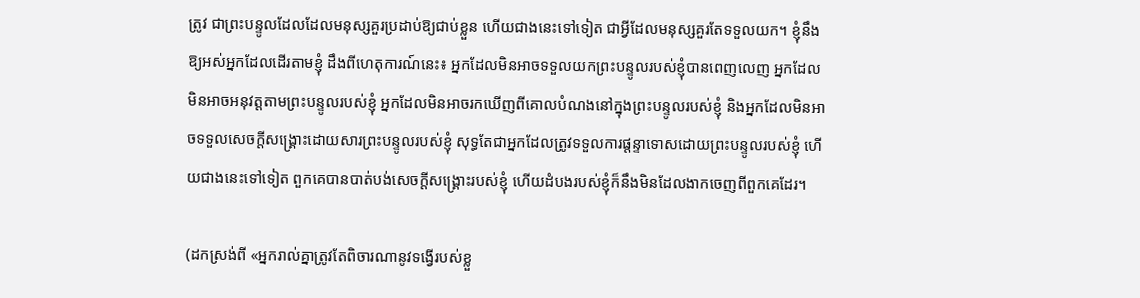ត្រូវ ជាព្រះបន្ទូលដែលដែលមនុស្សគួរប្រដាប់ឱ្យជាប់ខ្លួន ហើយជាងនេះទៅទៀត ជាអ្វីដែលមនុស្សគួរតែទទួលយក។ ខ្ញុំនឹងឱ្យអស់អ្នកដែលដើរតាមខ្ញុំ ដឹងពីហេតុការណ៍នេះ៖ អ្នកដែលមិនអាចទទួលយកព្រះបន្ទូលរបស់ខ្ញុំបានពេញលេញ អ្នកដែលមិនអាចអនុវត្តតាមព្រះបន្ទូលរបស់ខ្ញុំ អ្នកដែលមិនអាចរកឃើញពីគោលបំណងនៅក្នុងព្រះបន្ទូលរបស់ខ្ញុំ និងអ្នកដែលមិនអាចទទួលសេចក្ដីសង្គ្រោះដោយសារព្រះបន្ទូលរបស់ខ្ញុំ សុទ្ធតែជាអ្នកដែលត្រូវទទួលការផ្ដន្ទាទោសដោយព្រះបន្ទូលរបស់ខ្ញុំ ហើយជាងនេះទៅទៀត ពួកគេបានបាត់បង់សេចក្ដីសង្គ្រោះរបស់ខ្ញុំ ហើយដំបងរបស់ខ្ញុំក៏នឹងមិនដែលងាកចេញពីពួកគេដែរ។

(ដកស្រង់ពី «អ្នករាល់គ្នាត្រូវតែពិចារណានូវទង្វើរបស់ខ្លួ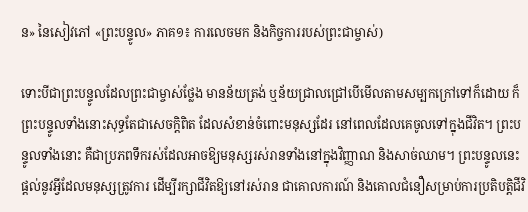ន» នៃសៀវភៅ «ព្រះបន្ទូល» ភាគ១៖ ការលេចមក និងកិច្ចការរបស់ព្រះជាម្ចាស់)

ទោះបីជាព្រះបន្ទូលដែលព្រះជាម្ចាស់ថ្លែង មានន័យត្រង់ ឬន័យជ្រាលជ្រៅបើមើលតាមសម្បកក្រៅទៅក៏ដោយ ក៏ព្រះបន្ទូលទាំងនោះសុទ្ធតែជាសេចក្ដិពិត ដែលសំខាន់ចំពោះមនុស្សដែរ នៅពេលដែលគេចូលទៅក្នុងជីវិត។ ព្រះបន្ទូលទាំងនោះ គឺជាប្រភពទឹករស់ដែលអាចឱ្យមនុស្សរស់រានទាំងនៅក្នុងវិញ្ញាណ និងសាច់ឈាម។ ព្រះបន្ទូលនេះផ្ដល់នូវអ្វីដែលមនុស្សត្រូវការ ដើម្បីរក្សាជីវិតឱ្យនៅរស់រាន ជាគោលការណ៍ និងគោលជំនឿសម្រាប់ការប្រតិបត្តិជីវិ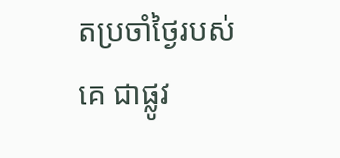តប្រចាំថ្ងៃរបស់គេ ជាផ្លូវ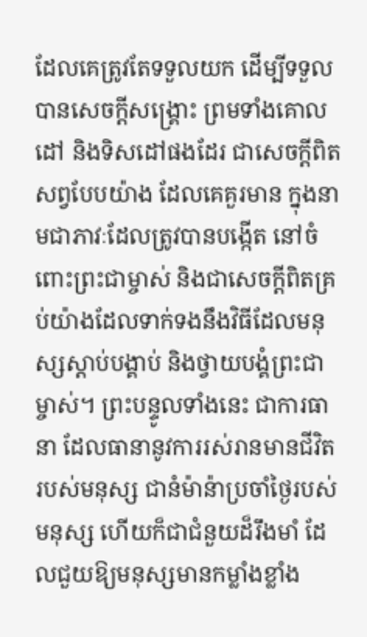ដែលគេត្រូវតែទទួលយក ដើម្បីទទួលបានសេចក្ដីសង្គ្រោះ ព្រមទាំងគោលដៅ និងទិសដៅផងដែរ ជាសេចក្ដីពិតសព្វបែបយ៉ាង ដែលគេគួរមាន ក្នុងនាមជាភាវៈដែលត្រូវបានបង្កើត នៅចំពោះព្រះជាម្ចាស់ និងជាសេចក្ដីពិតគ្រប់យ៉ាងដែលទាក់ទងនឹងវិធីដែលមនុស្សស្ដាប់បង្គាប់ និងថ្វាយបង្គំព្រះជាម្ចាស់។ ព្រះបន្ទូលទាំងនេះ ជាការធានា ដែលធានានូវការរស់រានមានជីវិតរបស់មនុស្ស ជានំម៉ាន៉ាប្រចាំថ្ងៃរបស់មនុស្ស ហើយក៏ជាជំនួយដ៏រឹងមាំ ដែលជួយឱ្យមនុស្សមានកម្លាំងខ្លាំង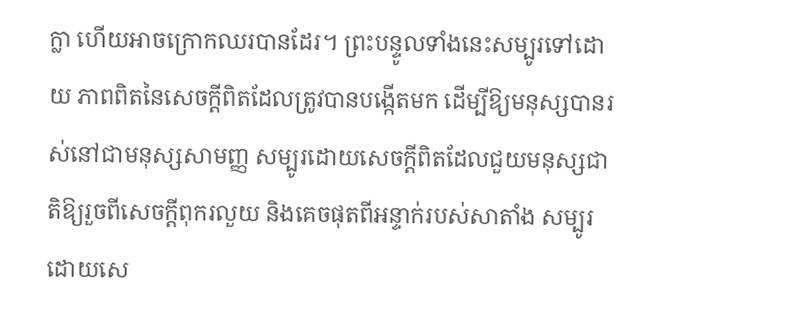ក្លា ហើយអាចក្រោកឈរបានដែរ។ ព្រះបន្ទូលទាំងនេះសម្បូរទៅដោយ ភាពពិតនៃសេចក្ដីពិតដែលត្រូវបានបង្កើតមក ដើម្បីឱ្យមនុស្សបានរស់នៅជាមនុស្សសាមញ្ញ សម្បូរដោយសេចក្ដីពិតដែលជួយមនុស្សជាតិឱ្យរួចពីសេចក្ដីពុករលួយ និងគេចផុតពីអន្ទាក់របស់សាតាំង សម្បូរដោយសេ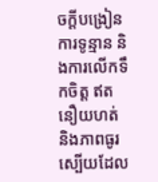ចក្ដីបង្រៀន ការទូន្មាន និងការលើកទឹកចិត្ត ឥតនឿយហត់ និងភាពធូរស្បើយដែល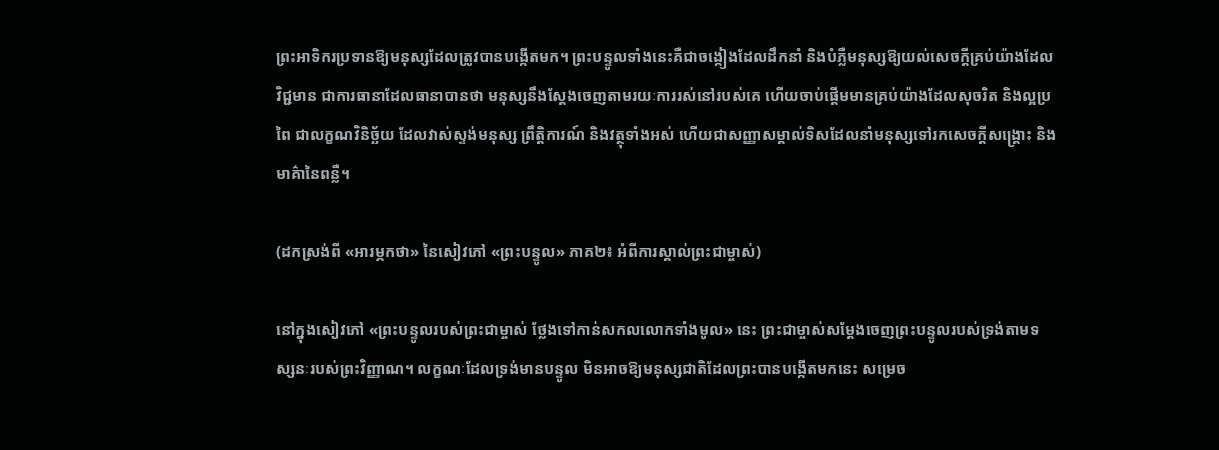ព្រះអាទិករប្រទានឱ្យមនុស្សដែលត្រូវបានបង្កើតមក។ ព្រះបន្ទូលទាំងនេះគឺជាចង្កៀងដែលដឹកនាំ និងបំភ្លឺមនុស្សឱ្យយល់សេចក្ដីគ្រប់យ៉ាងដែលវិជ្ជមាន ជាការធានាដែលធានាបានថា មនុស្សនឹងស្ដែងចេញតាមរយៈការរស់នៅរបស់គេ ហើយចាប់ផ្ដើមមានគ្រប់យ៉ាងដែលសុចរិត និងល្អប្រពៃ ជាលក្ខណវិនិច្ឆ័យ ដែលវាស់ស្ទង់មនុស្ស ព្រឹត្តិការណ៍ និងវត្ថុទាំងអស់ ហើយជាសញ្ញាសម្គាល់ទិសដែលនាំមនុស្សទៅរកសេចក្ដីសង្គ្រោះ និងមាគ៌ានៃពន្លឺ។

(ដកស្រង់ពី «អារម្ភកថា» នៃសៀវភៅ «ព្រះបន្ទូល» ភាគ២៖ អំពីការស្គាល់ព្រះជាម្ចាស់)

នៅក្នុងសៀវភៅ «ព្រះបន្ទូលរបស់ព្រះជាម្ចាស់ ថ្លែងទៅកាន់សកលលោកទាំងមូល» នេះ ព្រះជាម្ចាស់សម្ដែងចេញព្រះបន្ទូលរបស់ទ្រង់តាមទស្សនៈរបស់ព្រះវិញ្ញាណ។ លក្ខណៈដែលទ្រង់មានបន្ទូល មិនអាចឱ្យមនុស្សជាតិដែលព្រះបានបង្កើតមកនេះ សម្រេច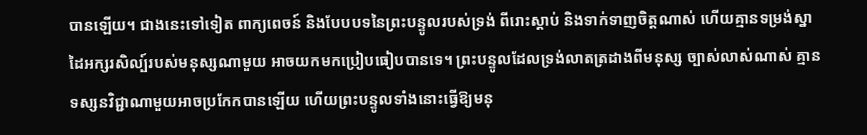បានឡើយ។ ជាងនេះទៅទៀត ពាក្យពេចន៍ និងបែបបទនៃព្រះបន្ទូលរបស់ទ្រង់ ពីរោះស្ដាប់ និងទាក់ទាញចិត្តណាស់ ហើយគ្មានទម្រង់ស្នាដៃអក្សរសិល្ប៍របស់មនុស្សណាមួយ អាចយកមកប្រៀបធៀបបានទេ។ ព្រះបន្ទូលដែលទ្រង់លាតត្រដាងពីមនុស្ស ច្បាស់លាស់ណាស់ គ្មានទស្សនវិជ្ជាណាមួយអាចប្រកែកបានឡើយ ហើយព្រះបន្ទូលទាំងនោះធ្វើឱ្យមនុ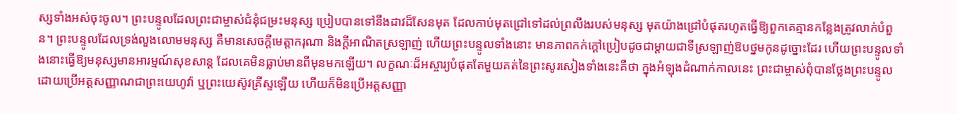ស្សទាំងអស់ចុះចូល។ ព្រះបន្ទូលដែលព្រះជាម្ចាស់ជំនុំជម្រះមនុស្ស ប្រៀបបានទៅនឹងដាវដ៏សែនមុត ដែលកាប់មុតជ្រៅទៅដល់ព្រលឹងរបស់មនុស្ស មុតយ៉ាងជ្រៅបំផុតរហូតធ្វើឱ្យពួកគេគ្មានកន្លែងត្រូវលាក់បំពួន។ ព្រះបន្ទូលដែលទ្រង់លួងលោមមនុស្ស គឺមានសេចក្ដីមេត្តាករុណា និងក្ដីអាណិតស្រឡាញ់ ហើយព្រះបន្ទូលទាំងនោះ មានភាពកក់ក្ដៅប្រៀបដូចជាម្ដាយជាទីស្រឡាញ់ឱបថ្នមកូនដូច្នោះដែរ ហើយព្រះបន្ទូលទាំងនោះធ្វើឱ្យមនុស្សមានអារម្មណ៍សុខសាន្ត ដែលគេមិនធ្លាប់មានពីមុនមកឡើយ។ លក្ខណៈដ៏អស្ចារ្យបំផុតតែមួយគត់នៃព្រះសូរសៀងទាំងនេះគឺថា ក្នុងអំឡុងដំណាក់កាលនេះ ព្រះជាម្ចាស់ពុំបានថ្លែងព្រះបន្ទូលដោយប្រើអត្តសញ្ញាណជាព្រះយេហូវ៉ា ឬព្រះយេស៊ូវគ្រីស្ទឡើយ ហើយក៏មិនប្រើអត្តសញ្ញា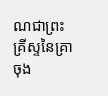ណជាព្រះគ្រីស្ទនៃគ្រាចុង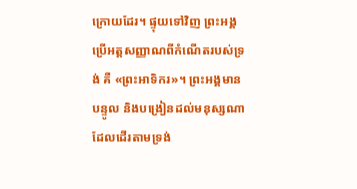ក្រោយដែរ។ ផ្ទុយទៅវិញ ព្រះអង្គប្រើអត្តសញ្ញាណពីកំណើតរបស់ទ្រង់ គឺ «ព្រះអាទិករ»។ ព្រះអង្គមានបន្ទូល និងបង្រៀនដល់មនុស្សណាដែលដើរតាមទ្រង់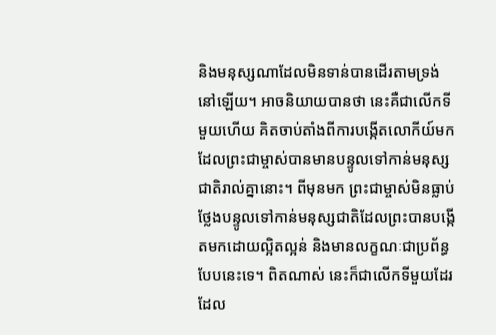និងមនុស្សណាដែលមិនទាន់បានដើរតាមទ្រង់នៅឡើយ។ អាចនិយាយបានថា នេះគឺជាលើកទីមួយហើយ គិតចាប់តាំងពីការបង្កើតលោកីយ៍មក ដែលព្រះជាម្ចាស់បានមានបន្ទូលទៅកាន់មនុស្សជាតិរាល់គ្នានោះ។ ពីមុនមក ព្រះជាម្ចាស់មិនធ្លាប់ថ្លែងបន្ទូលទៅកាន់មនុស្សជាតិដែលព្រះបានបង្កើតមកដោយល្អិតល្អន់ និងមានលក្ខណៈជាប្រព័ន្ធបែបនេះទេ។ ពិតណាស់ នេះក៏ជាលើកទីមួយដែរ ដែល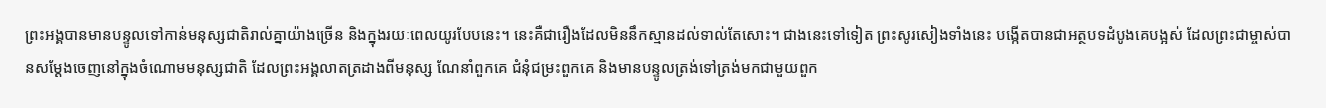ព្រះអង្គបានមានបន្ទូលទៅកាន់មនុស្សជាតិរាល់គ្នាយ៉ាងច្រើន និងក្នុងរយៈពេលយូរបែបនេះ។ នេះគឺជារឿងដែលមិននឹកស្មានដល់ទាល់តែសោះ។ ជាងនេះទៅទៀត ព្រះសូរសៀងទាំងនេះ បង្កើតបានជាអត្ថបទដំបូងគេបង្អស់ ដែលព្រះជាម្ចាស់បានសម្ដែងចេញនៅក្នុងចំណោមមនុស្សជាតិ ដែលព្រះអង្គលាតត្រដាងពីមនុស្ស ណែនាំពួកគេ ជំនុំជម្រះពួកគេ និងមានបន្ទូលត្រង់ទៅត្រង់មកជាមួយពួក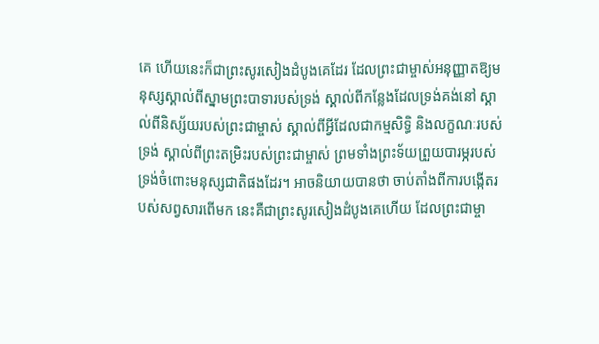គេ ហើយនេះក៏ជាព្រះសូរសៀងដំបូងគេដែរ ដែលព្រះជាម្ចាស់អនុញ្ញាតឱ្យមនុស្សស្គាល់ពីស្នាមព្រះបាទារបស់ទ្រង់ ស្គាល់ពីកន្លែងដែលទ្រង់គង់នៅ ស្គាល់ពីនិស្ស័យរបស់ព្រះជាម្ចាស់ ស្គាល់ពីអ្វីដែលជាកម្មសិទ្ធិ និងលក្ខណៈរបស់ទ្រង់ ស្គាល់ពីព្រះតម្រិះរបស់ព្រះជាម្ចាស់ ព្រមទាំងព្រះទ័យព្រួយបារម្ភរបស់ទ្រង់ចំពោះមនុស្សជាតិផងដែរ។ អាចនិយាយបានថា ចាប់តាំងពីការបង្កើតរបស់សព្វសារពើមក នេះគឺជាព្រះសូរសៀងដំបូងគេហើយ ដែលព្រះជាម្ចា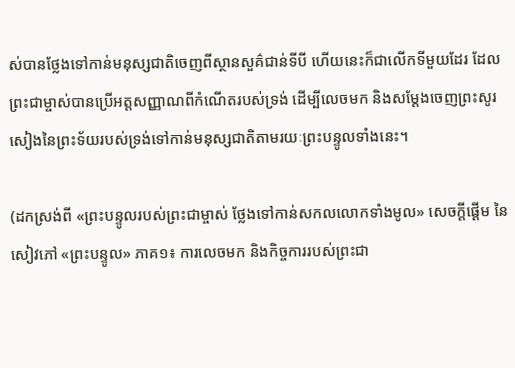ស់បានថ្លែងទៅកាន់មនុស្សជាតិចេញពីស្ថានសួគ៌ជាន់ទីបី ហើយនេះក៏ជាលើកទីមួយដែរ ដែលព្រះជាម្ចាស់បានប្រើអត្តសញ្ញាណពីកំណើតរបស់ទ្រង់ ដើម្បីលេចមក និងសម្ដែងចេញព្រះសូរសៀងនៃព្រះទ័យរបស់ទ្រង់ទៅកាន់មនុស្សជាតិតាមរយៈព្រះបន្ទូលទាំងនេះ។

(ដកស្រង់ពី «ព្រះបន្ទូលរបស់ព្រះជាម្ចាស់ ថ្លែងទៅកាន់សកលលោកទាំងមូល» សេចក្តីផ្ដើម នៃសៀវភៅ «ព្រះបន្ទូល» ភាគ១៖ ការលេចមក និងកិច្ចការរបស់ព្រះជា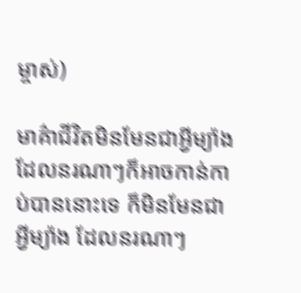ម្ចាស់)

មាគ៌ាជីវិតមិនមែនជាអ្វីម្យ៉ាងដែលនរណាៗក៏អាចកាន់កាប់បាននោះទេ ក៏មិនមែនជាអ្វីម្យ៉ាង ដែលនរណាៗ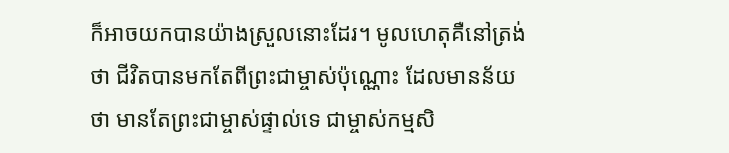ក៏អាចយកបានយ៉ាងស្រួលនោះដែរ។ មូលហេតុគឺនៅត្រង់ថា ជីវិតបានមកតែពីព្រះជាម្ចាស់ប៉ុណ្ណោះ ដែលមានន័យថា មានតែព្រះជាម្ចាស់ផ្ទាល់ទេ ជាម្ចាស់កម្មសិ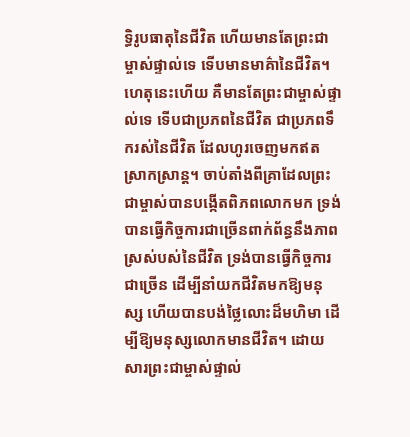ទ្ធិរូបធាតុនៃជីវិត ហើយមានតែព្រះជាម្ចាស់ផ្ទាល់ទេ ទើបមានមាគ៌ានៃជីវិត។ ហេតុនេះហើយ គឺមានតែព្រះជាម្ចាស់ផ្ទាល់ទេ ទើបជាប្រភពនៃជីវិត ជាប្រភពទឹករស់នៃជីវិត ដែលហូរចេញមកឥតស្រាកស្រាន្ត។ ចាប់តាំងពីគ្រាដែលព្រះជាម្ចាស់បានបង្កើតពិភពលោកមក ទ្រង់បានធ្វើកិច្ចការជាច្រើនពាក់ព័ន្ធនឹងភាពស្រស់បស់នៃជីវិត ទ្រង់បានធ្វើកិច្ចការជាច្រើន ដើម្បីនាំយកជីវិតមកឱ្យមនុស្ស ហើយបានបង់ថ្លៃលោះដ៏មហិមា ដើម្បីឱ្យមនុស្សលោកមានជីវិត។ ដោយសារព្រះជាម្ចាស់ផ្ទាល់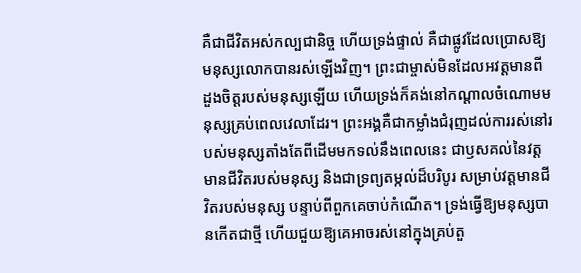គឺជាជីវិតអស់កល្បជានិច្ច ហើយទ្រង់ផ្ទាល់ គឺជាផ្លូវដែលប្រោសឱ្យមនុស្សលោកបានរស់ឡើងវិញ។ ព្រះជាម្ចាស់មិនដែលអវត្តមានពីដួងចិត្តរបស់មនុស្សឡើយ ហើយទ្រង់ក៏គង់នៅកណ្ដាលចំណោមមនុស្សគ្រប់ពេលវេលាដែរ។ ព្រះអង្គគឺជាកម្លាំងជំរុញដល់ការរស់នៅរបស់មនុស្សតាំងតែពីដើមមកទល់នឹងពេលនេះ ជាឫសគល់នៃវត្តមានជីវិតរបស់មនុស្ស និងជាទ្រព្យតម្កល់ដ៏បរិបូរ សម្រាប់វត្តមានជីវិតរបស់មនុស្ស បន្ទាប់ពីពួកគេចាប់កំណើត។ ទ្រង់ធ្វើឱ្យមនុស្សបានកើតជាថ្មី ហើយជួយឱ្យគេអាចរស់នៅក្នុងគ្រប់តួ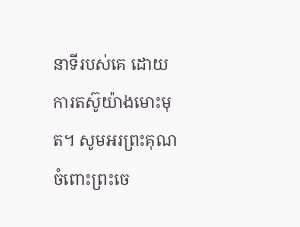នាទីរបស់គេ ដោយការតស៊ូយ៉ាងមោះមុត។ សូមអរព្រះគុណចំពោះព្រះចេ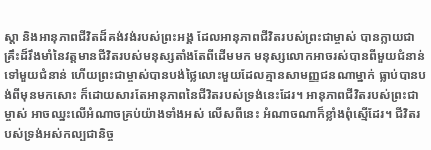ស្ដា និងអានុភាពជីវិតដ៏គង់វង់របស់ព្រះអង្គ ដែលអានុភាពជីវិតរបស់ព្រះជាម្ចាស់ បានក្លាយជាគ្រឹះដ៏រឹងមាំនៃវត្តមានជីវិតរបស់មនុស្សតាំងតែពីដើមមក មនុស្សលោកអាចរស់បានពីមួយជំនាន់ទៅមួយជំនាន់ ហើយព្រះជាម្ចាស់បានបង់ថ្លៃលោះមួយដែលគ្មានសាមញ្ញជនណាម្នាក់ ធ្លាប់បានបង់ពីមុនមកសោះ ក៏ដោយសារតែអានុភាពនៃជីវិតរបស់ទ្រង់នេះដែរ។ អានុភាពជីវិតរបស់ព្រះជាម្ចាស់ អាចឈ្នះលើអំណាចគ្រប់យ៉ាងទាំងអស់ លើសពីនេះ អំណាចណាក៏ខ្លាំងពុំស្មើដែរ។ ជីវិតរបស់ទ្រង់អស់កល្បជានិច្ច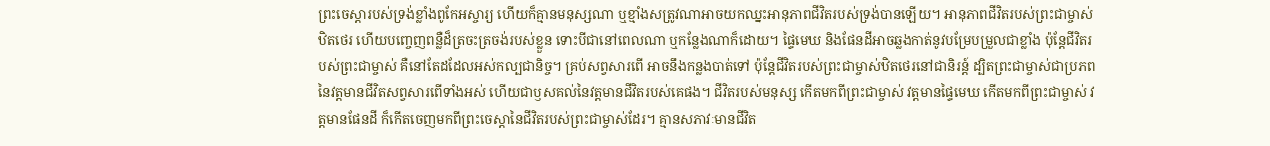ព្រះចេស្ដារបស់ទ្រង់ខ្លាំងពូកែអស្ចារ្យ ហើយក៏គ្មានមនុស្សណា ឬខ្មាំងសត្រូវណាអាចយកឈ្នះអានុភាពជីវិតរបស់ទ្រង់បានឡើយ។ អានុភាពជីវិតរបស់ព្រះជាម្ចាស់ឋិតថេរ ហើយបញ្ចេញពន្លឺដ៏ត្រចះត្រចង់របស់ខ្លួន ទោះបីជានៅពេលណា ឬកន្លែងណាក៏ដោយ។ ផ្ទៃមេឃ និងផែនដីអាចឆ្លងកាត់នូវបម្រែបម្រួលជាខ្លាំង ប៉ុន្តែជីវិតរបស់ព្រះជាម្ចាស់ គឺនៅតែដដែលអស់កល្បជានិច្ច។ គ្រប់សព្វសារពើ អាចនឹងកន្លងបាត់ទៅ ប៉ុន្តែជីវិតរបស់ព្រះជាម្ចាស់ឋិតថេរនៅជានិរន្ត៍ ដ្បិតព្រះជាម្ចាស់ជាប្រភពនៃវត្តមានជីវិតសព្វសារពើទាំងអស់ ហើយជាឫសគល់នៃវត្តមានជីវិតរបស់គេផង។ ជីវិតរបស់មនុស្ស កើតមកពីព្រះជាម្ចាស់ វត្តមានផ្ទៃមេឃ កើតមកពីព្រះជាម្ចាស់ វត្តមានផែនដី ក៏កើតចេញមកពីព្រះចេស្ដានៃជីវិតរបស់ព្រះជាម្ចាស់ដែរ។ គ្មានសភាវៈមានជីវិត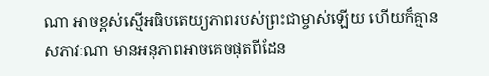ណា អាចខ្ពស់ស្មើអធិបតេយ្យភាពរបស់ព្រះជាម្ចាស់ឡើយ ហើយក៏គ្មានសភាវៈណា មានអនុភាពអាចគេចផុតពីដែន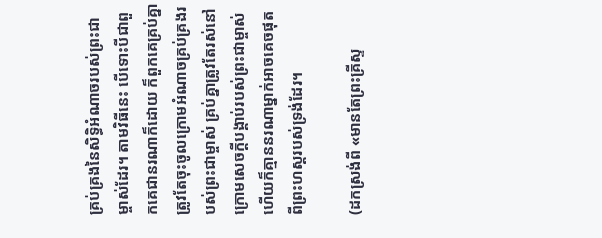គ្រប់គ្រងនៃសិទ្ធិអំណាចរបស់ព្រះជាម្ចាស់ដែរ។ តាមវិធីនេះ បើទោះបីជាពួកគេជានរណាក៏ដោយ ក៏ពួកគេគ្រប់គ្នាត្រូវតែចុះចូលក្រោមអំណាចគ្រប់គ្រងរបស់ព្រះជាម្ចាស់ គ្រប់គ្នាត្រូវតែរស់នៅក្រោមសេចក្ដីបង្គាប់របស់ព្រះជាម្ចាស់ ហើយក៏គ្មាននរណាម្នាក់អាចគេចផុតពីព្រះហស្តរបស់ទ្រង់ដែរ។

(ដកស្រង់ពី «មានតែព្រះគ្រីស្ទ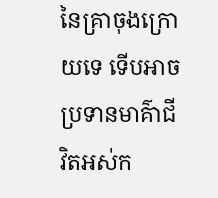នៃគ្រាចុងក្រោយទេ ទើបអាចប្រទានមាគ៌ាជីវិតអស់ក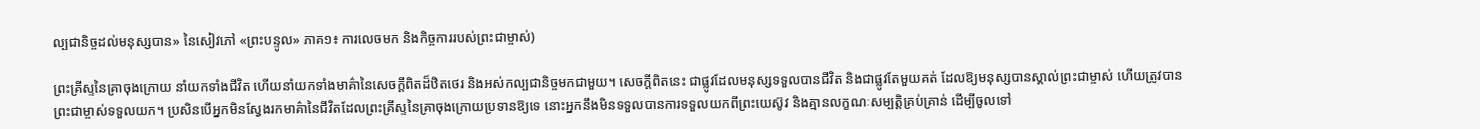ល្បជានិច្ចដល់មនុស្សបាន» នៃសៀវភៅ «ព្រះបន្ទូល» ភាគ១៖ ការលេចមក និងកិច្ចការរបស់ព្រះជាម្ចាស់)

ព្រះគ្រីស្ទនៃគ្រាចុងក្រោយ នាំយកទាំងជីវិត ហើយនាំយកទាំងមាគ៌ានៃសេចក្ដីពិតដ៏ឋិតថេរ និងអស់កល្បជានិច្ចមកជាមួយ។ សេចក្ដីពិតនេះ ជាផ្លូវដែលមនុស្សទទួលបានជីវិត និងជាផ្លូវតែមួយគត់ ដែលឱ្យមនុស្សបានស្គាល់ព្រះជាម្ចាស់ ហើយត្រូវបានព្រះជាម្ចាស់ទទួលយក។ ប្រសិនបើអ្នកមិនស្វែងរកមាគ៌ានៃជីវិតដែលព្រះគ្រីស្ទនៃគ្រាចុងក្រោយប្រទានឱ្យទេ នោះអ្នកនឹងមិនទទួលបានការទទួលយកពីព្រះយេស៊ូវ និងគ្មានលក្ខណៈសម្បត្តិគ្រប់គ្រាន់ ដើម្បីចូលទៅ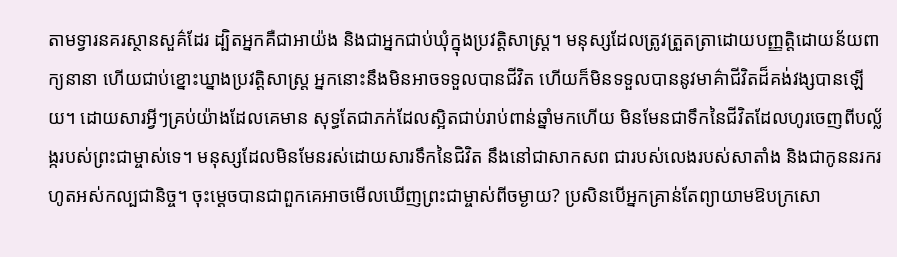តាមទ្វារនគរស្ថានសួគ៌ដែរ ដ្បិតអ្នកគឺជាអាយ៉ង និងជាអ្នកជាប់ឃុំក្នុងប្រវត្តិសាស្ត្រ។ មនុស្សដែលត្រូវត្រួតត្រាដោយបញ្ញត្តិដោយន័យពាក្យនានា ហើយជាប់ខ្នោះឃ្នាងប្រវត្តិសាស្ត្រ អ្នកនោះនឹងមិនអាចទទួលបានជីវិត ហើយក៏មិនទទួលបាននូវមាគ៌ាជីវិតដ៏គង់វង្សបានឡើយ។ ដោយសារអ្វីៗគ្រប់យ៉ាងដែលគេមាន សុទ្ធតែជាភក់ដែលស្អិតជាប់រាប់ពាន់ឆ្នាំមកហើយ មិនមែនជាទឹកនៃជីវិតដែលហូរចេញពីបល្ល័ង្ករបស់ព្រះជាម្ចាស់ទេ។ មនុស្សដែលមិនមែនរស់ដោយសារទឹកនៃជិវិត នឹងនៅជាសាកសព ជារបស់លេងរបស់សាតាំង និងជាកូននរករហូតអស់កល្បជានិច្ច។ ចុះម្ដេចបានជាពួកគេអាចមើលឃើញព្រះជាម្ចាស់ពីចម្ងាយ? ប្រសិនបើអ្នកគ្រាន់តែព្យាយាមឱបក្រសោ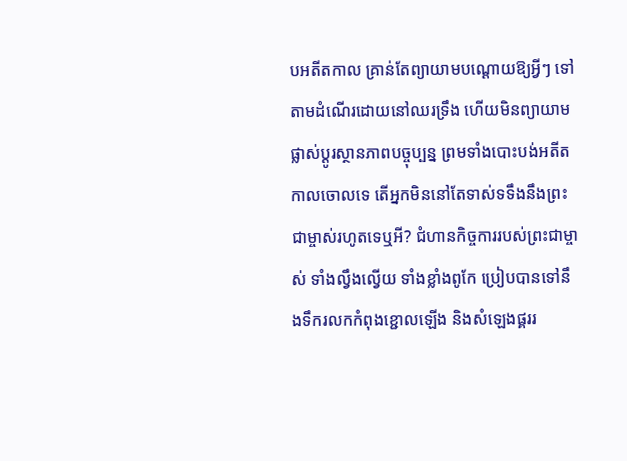បអតីតកាល គ្រាន់តែព្យាយាមបណ្ដោយឱ្យអ្វីៗ ទៅតាមដំណើរដោយនៅឈរទ្រឹង ហើយមិនព្យាយាមផ្លាស់ប្ដូរស្ថានភាពបច្ចុប្បន្ន ព្រមទាំងបោះបង់អតីតកាលចោលទេ តើអ្នកមិននៅតែទាស់ទទឹងនឹងព្រះជាម្ចាស់រហូតទេឬអី? ជំហានកិច្ចការរបស់ព្រះជាម្ចាស់ ទាំងល្វឹងល្វើយ ទាំងខ្លាំងពូកែ ប្រៀបបានទៅនឹងទឹករលកកំពុងខ្ជោលឡើង និងសំឡេងផ្គររ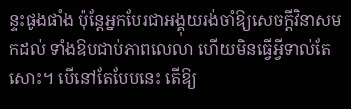ន្ទះផូងផាំង ប៉ុន្តែអ្នកបែរជាអង្គុយរង់ចាំឱ្យសេចក្ដីវិនាសមកដល់ ទាំងឱបជាប់ភាពលេលា ហើយមិនធ្វើអ្វីទាល់តែសោះ។ បើនៅតែបែបនេះ តើឱ្យ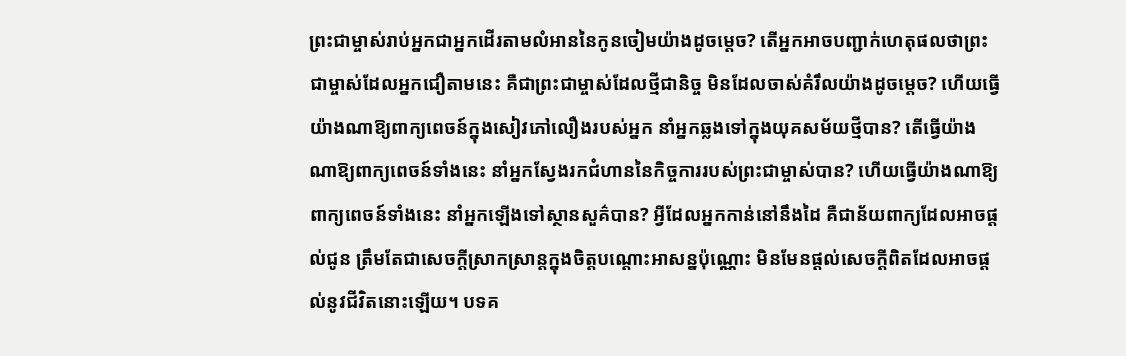ព្រះជាម្ចាស់រាប់អ្នកជាអ្នកដើរតាមលំអាននៃកូនចៀមយ៉ាងដូចម្ដេច? តើអ្នកអាចបញ្ជាក់ហេតុផលថាព្រះជាម្ចាស់ដែលអ្នកជឿតាមនេះ គឺជាព្រះជាម្ចាស់ដែលថ្មីជានិច្ច មិនដែលចាស់គំរឹលយ៉ាងដូចម្ដេច? ហើយធ្វើយ៉ាងណាឱ្យពាក្យពេចន៍ក្នុងសៀវភៅលឿងរបស់អ្នក នាំអ្នកឆ្លងទៅក្នុងយុគសម័យថ្មីបាន? តើធ្វើយ៉ាងណាឱ្យពាក្យពេចន៍ទាំងនេះ នាំអ្នកស្វែងរកជំហាននៃកិច្ចការរបស់ព្រះជាម្ចាស់បាន? ហើយធ្វើយ៉ាងណាឱ្យពាក្យពេចន៍ទាំងនេះ នាំអ្នកឡើងទៅស្ថានសួគ៌បាន? អ្វីដែលអ្នកកាន់នៅនឹងដៃ គឺជាន័យពាក្យដែលអាចផ្ដល់ជូន ត្រឹមតែជាសេចក្ដីស្រាកស្រាន្តក្នុងចិត្តបណ្ដោះអាសន្នប៉ុណ្ណោះ មិនមែនផ្ដល់សេចក្ដីពិតដែលអាចផ្ដល់នូវជីវិតនោះឡើយ។ បទគ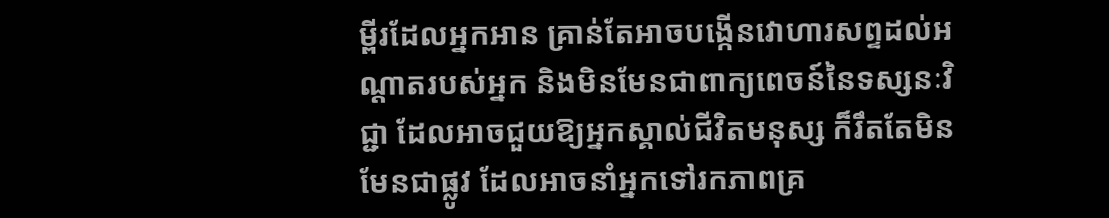ម្ពីរដែលអ្នកអាន គ្រាន់តែអាចបង្កើនវោហារសព្ទដល់អណ្ដាតរបស់អ្នក និងមិនមែនជាពាក្យពេចន៍នៃទស្សនៈវិជ្ជា ដែលអាចជួយឱ្យអ្នកស្គាល់ជីវិតមនុស្ស ក៏រឹតតែមិនមែនជាផ្លូវ ដែលអាចនាំអ្នកទៅរកភាពគ្រ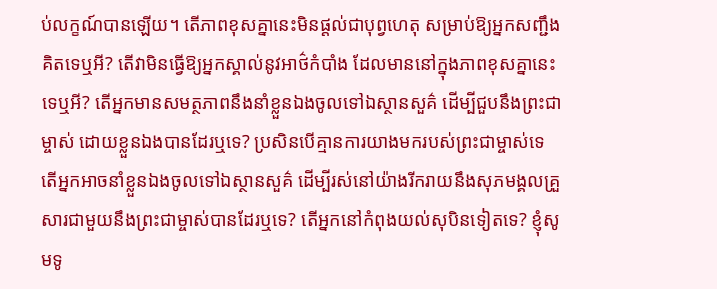ប់លក្ខណ៍បានឡើយ។ តើភាពខុសគ្នានេះមិនផ្ដល់ជាបុព្វហេតុ សម្រាប់ឱ្យអ្នកសញ្ជឹងគិតទេឬអី? តើវាមិនធ្វើឱ្យអ្នកស្គាល់នូវអាថ៌កំបាំង ដែលមាននៅក្នុងភាពខុសគ្នានេះទេឬអី? តើអ្នកមានសមត្ថភាពនឹងនាំខ្លួនឯងចូលទៅឯស្ថានសួគ៌ ដើម្បីជួបនឹងព្រះជាម្ចាស់ ដោយខ្លួនឯងបានដែរឬទេ? ប្រសិនបើគ្មានការយាងមករបស់ព្រះជាម្ចាស់ទេ តើអ្នកអាចនាំខ្លួនឯងចូលទៅឯស្ថានសួគ៌ ដើម្បីរស់នៅយ៉ាងរីករាយនឹងសុភមង្គលគ្រួសារជាមួយនឹងព្រះជាម្ចាស់បានដែរឬទេ? តើអ្នកនៅកំពុងយល់សុបិនទៀតទេ? ខ្ញុំសូមទូ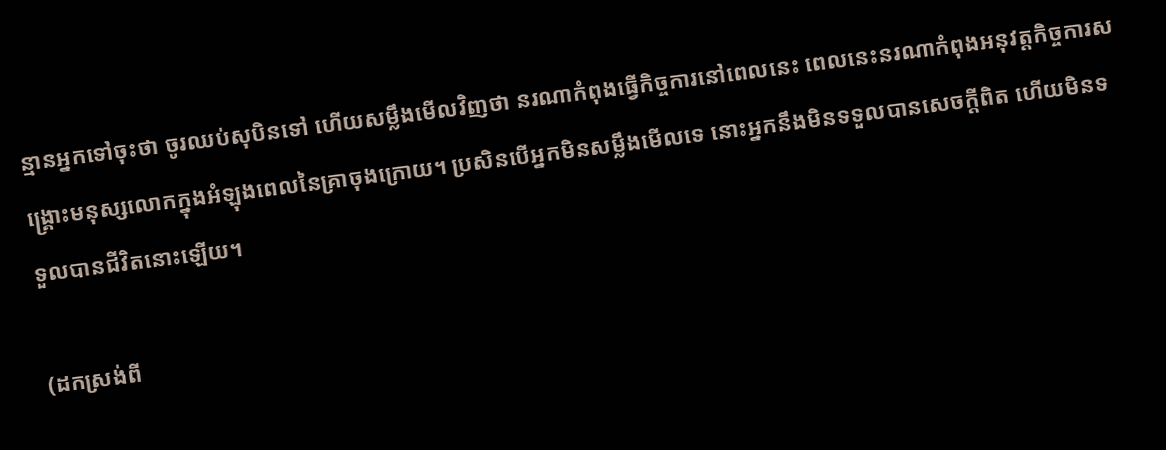ន្មានអ្នកទៅចុះថា ចូរឈប់សុបិនទៅ ហើយសម្លឹងមើលវិញថា នរណាកំពុងធ្វើកិច្ចការនៅពេលនេះ ពេលនេះនរណាកំពុងអនុវត្តកិច្ចការសង្គ្រោះមនុស្សលោកក្នុងអំឡុងពេលនៃគ្រាចុងក្រោយ។ ប្រសិនបើអ្នកមិនសម្លឹងមើលទេ នោះអ្នកនឹងមិនទទួលបានសេចក្ដីពិត ហើយមិនទទួលបានជីវិតនោះឡើយ។

(ដកស្រង់ពី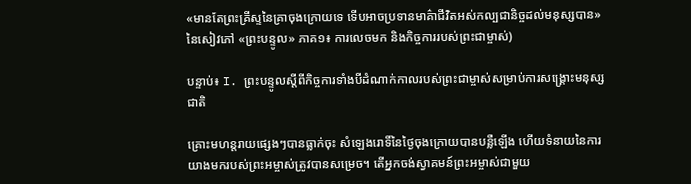«មានតែព្រះគ្រីស្ទនៃគ្រាចុងក្រោយទេ ទើបអាចប្រទានមាគ៌ាជីវិតអស់កល្បជានិច្ចដល់មនុស្សបាន» នៃសៀវភៅ «ព្រះបន្ទូល» ភាគ១៖ ការលេចមក និងកិច្ចការរបស់ព្រះជាម្ចាស់)

បន្ទាប់៖ I. ព្រះបន្ទូលស្ដីពីកិច្ចការទាំងបីដំណាក់កាលរបស់ព្រះជាម្ចាស់សម្រាប់ការសង្រ្គោះមនុស្សជាតិ

គ្រោះមហន្តរាយផ្សេងៗបានធ្លាក់ចុះ សំឡេងរោទិ៍នៃថ្ងៃចុងក្រោយបានបន្លឺឡើង ហើយទំនាយនៃការយាងមករបស់ព្រះអម្ចាស់ត្រូវបានសម្រេច។ តើអ្នកចង់ស្វាគមន៍ព្រះអម្ចាស់ជាមួយ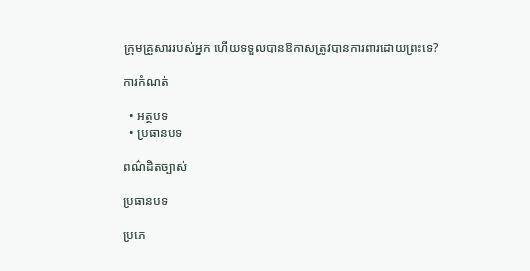ក្រុមគ្រួសាររបស់អ្នក ហើយទទួលបានឱកាសត្រូវបានការពារដោយព្រះទេ?

ការកំណត់

  • អត្ថបទ
  • ប្រធានបទ

ពណ៌ដិតច្បាស់

ប្រធានបទ

ប្រភេ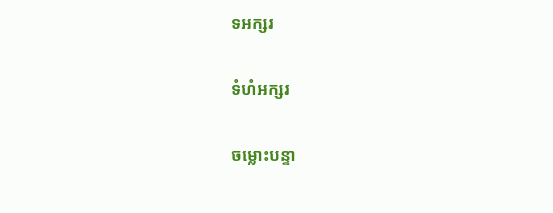ទអក្សរ

ទំហំអក្សរ

ចម្លោះបន្ទា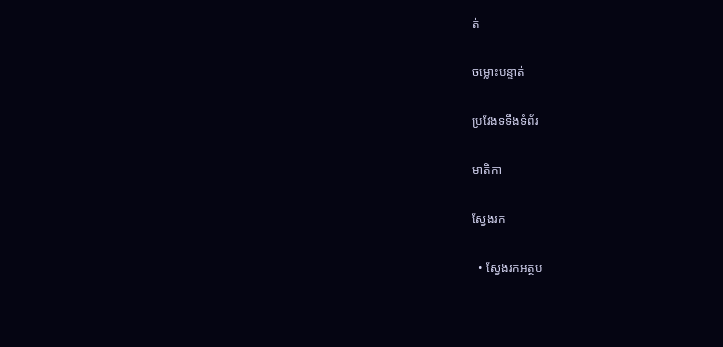ត់

ចម្លោះបន្ទាត់

ប្រវែងទទឹងទំព័រ

មាតិកា

ស្វែងរក

  • ស្វែងរកអត្ថប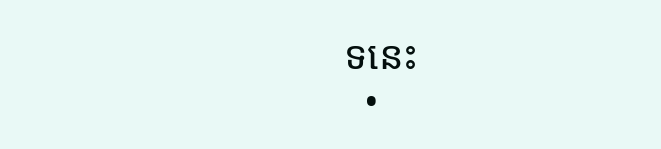ទនេះ
  •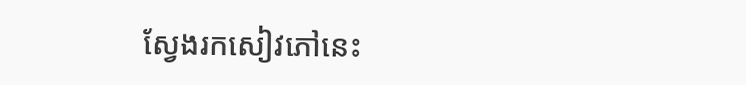ស្វែងរកសៀវភៅនេះ